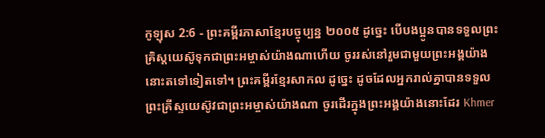កូឡុស 2:6 - ព្រះគម្ពីរភាសាខ្មែរបច្ចុប្បន្ន ២០០៥ ដូច្នេះ បើបងប្អូនបានទទួលព្រះគ្រិស្តយេស៊ូទុកជាព្រះអម្ចាស់យ៉ាងណាហើយ ចូររស់នៅរួមជាមួយព្រះអង្គយ៉ាងនោះតទៅទៀតទៅ។ ព្រះគម្ពីរខ្មែរសាកល ដូច្នេះ ដូចដែលអ្នករាល់គ្នាបានទទួលព្រះគ្រីស្ទយេស៊ូវជាព្រះអម្ចាស់យ៉ាងណា ចូរដើរក្នុងព្រះអង្គយ៉ាងនោះដែរ Khmer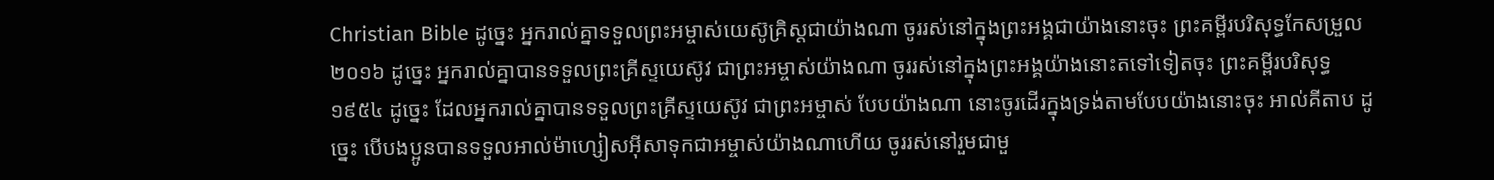Christian Bible ដូច្នេះ អ្នករាល់គ្នាទទួលព្រះអម្ចាស់យេស៊ូគ្រិស្ដជាយ៉ាងណា ចូររស់នៅក្នុងព្រះអង្គជាយ៉ាងនោះចុះ ព្រះគម្ពីរបរិសុទ្ធកែសម្រួល ២០១៦ ដូច្នេះ អ្នករាល់គ្នាបានទទួលព្រះគ្រីស្ទយេស៊ូវ ជាព្រះអម្ចាស់យ៉ាងណា ចូររស់នៅក្នុងព្រះអង្គយ៉ាងនោះតទៅទៀតចុះ ព្រះគម្ពីរបរិសុទ្ធ ១៩៥៤ ដូច្នេះ ដែលអ្នករាល់គ្នាបានទទួលព្រះគ្រីស្ទយេស៊ូវ ជាព្រះអម្ចាស់ បែបយ៉ាងណា នោះចូរដើរក្នុងទ្រង់តាមបែបយ៉ាងនោះចុះ អាល់គីតាប ដូច្នេះ បើបងប្អូនបានទទួលអាល់ម៉ាហ្សៀសអ៊ីសាទុកជាអម្ចាស់យ៉ាងណាហើយ ចូររស់នៅរួមជាមួ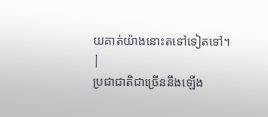យគាត់យ៉ាងនោះតទៅទៀតទៅ។ |
ប្រជាជាតិជាច្រើននឹងឡើង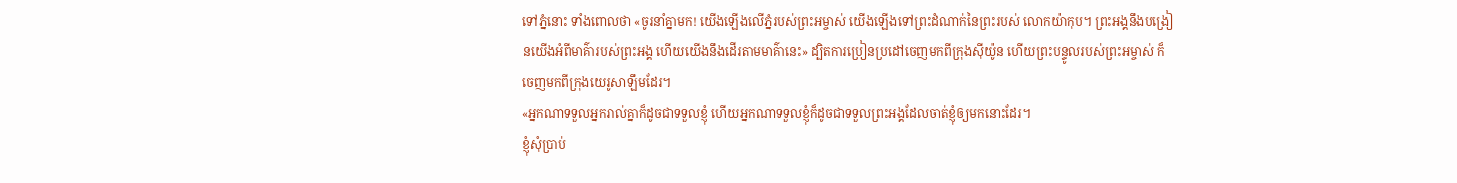ទៅភ្នំនោះ ទាំងពោលថា «ចូរនាំគ្នាមក! យើងឡើងលើភ្នំរបស់ព្រះអម្ចាស់ យើងឡើងទៅព្រះដំណាក់នៃព្រះរបស់ លោកយ៉ាកុប។ ព្រះអង្គនឹងបង្រៀនយើងអំពីមាគ៌ារបស់ព្រះអង្គ ហើយយើងនឹងដើរតាមមាគ៌ានេះ» ដ្បិតការប្រៀនប្រដៅចេញមកពីក្រុងស៊ីយ៉ូន ហើយព្រះបន្ទូលរបស់ព្រះអម្ចាស់ ក៏ចេញមកពីក្រុងយេរូសាឡឹមដែរ។
«អ្នកណាទទួលអ្នករាល់គ្នាក៏ដូចជាទទួលខ្ញុំ ហើយអ្នកណាទទួលខ្ញុំក៏ដូចជាទទួលព្រះអង្គដែលចាត់ខ្ញុំឲ្យមកនោះដែរ។
ខ្ញុំសុំប្រាប់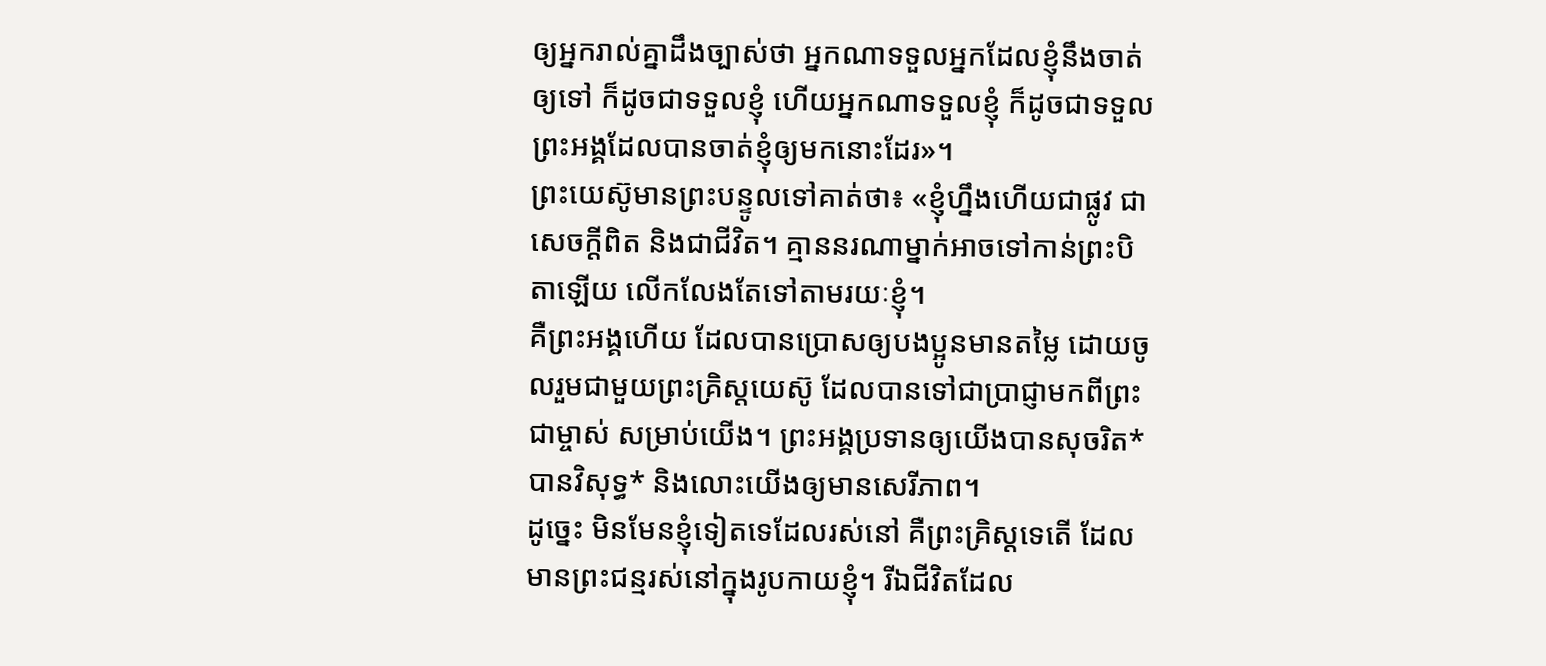ឲ្យអ្នករាល់គ្នាដឹងច្បាស់ថា អ្នកណាទទួលអ្នកដែលខ្ញុំនឹងចាត់ឲ្យទៅ ក៏ដូចជាទទួលខ្ញុំ ហើយអ្នកណាទទួលខ្ញុំ ក៏ដូចជាទទួលព្រះអង្គដែលបានចាត់ខ្ញុំឲ្យមកនោះដែរ»។
ព្រះយេស៊ូមានព្រះបន្ទូលទៅគាត់ថា៖ «ខ្ញុំហ្នឹងហើយជាផ្លូវ ជាសេចក្ដីពិត និងជាជីវិត។ គ្មាននរណាម្នាក់អាចទៅកាន់ព្រះបិតាឡើយ លើកលែងតែទៅតាមរយៈខ្ញុំ។
គឺព្រះអង្គហើយ ដែលបានប្រោសឲ្យបងប្អូនមានតម្លៃ ដោយចូលរួមជាមួយព្រះគ្រិស្តយេស៊ូ ដែលបានទៅជាប្រាជ្ញាមកពីព្រះជាម្ចាស់ សម្រាប់យើង។ ព្រះអង្គប្រទានឲ្យយើងបានសុចរិត* បានវិសុទ្ធ* និងលោះយើងឲ្យមានសេរីភាព។
ដូច្នេះ មិនមែនខ្ញុំទៀតទេដែលរស់នៅ គឺព្រះគ្រិស្តទេតើ ដែលមានព្រះជន្មរស់នៅក្នុងរូបកាយខ្ញុំ។ រីឯជីវិតដែល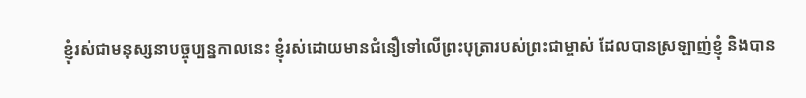ខ្ញុំរស់ជាមនុស្សនាបច្ចុប្បន្នកាលនេះ ខ្ញុំរស់ដោយមានជំនឿទៅលើព្រះបុត្រារបស់ព្រះជាម្ចាស់ ដែលបានស្រឡាញ់ខ្ញុំ និងបាន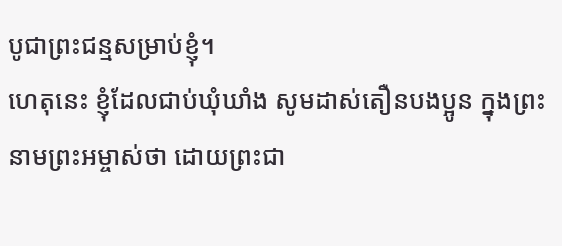បូជាព្រះជន្មសម្រាប់ខ្ញុំ។
ហេតុនេះ ខ្ញុំដែលជាប់ឃុំឃាំង សូមដាស់តឿនបងប្អូន ក្នុងព្រះនាមព្រះអម្ចាស់ថា ដោយព្រះជា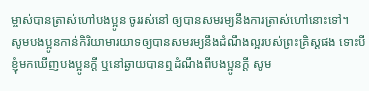ម្ចាស់បានត្រាស់ហៅបងប្អូន ចូររស់នៅ ឲ្យបានសមរម្យនឹងការត្រាស់ហៅនោះទៅ។
សូមបងប្អូនកាន់កិរិយាមារយាទឲ្យបានសមរម្យនឹងដំណឹងល្អរបស់ព្រះគ្រិស្តផង ទោះបីខ្ញុំមកឃើញបងប្អូនក្ដី ឬនៅឆ្ងាយបានឮដំណឹងពីបងប្អូនក្ដី សូម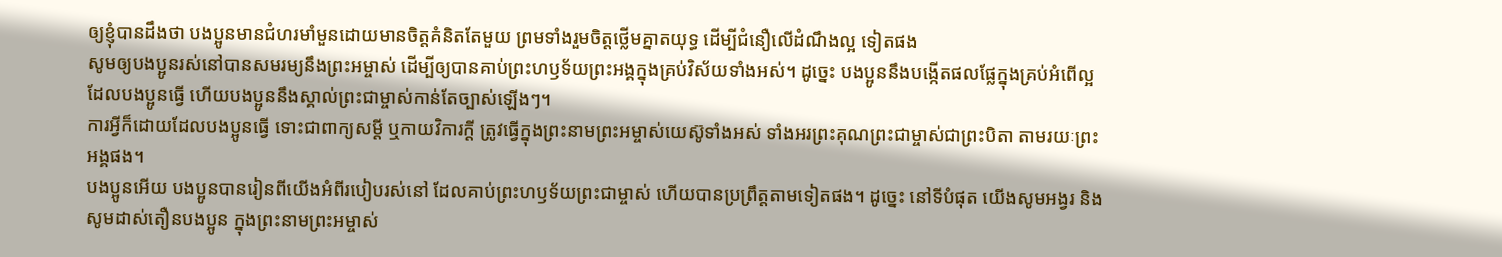ឲ្យខ្ញុំបានដឹងថា បងប្អូនមានជំហរមាំមួនដោយមានចិត្តគំនិតតែមួយ ព្រមទាំងរួមចិត្តថ្លើមគ្នាតយុទ្ធ ដើម្បីជំនឿលើដំណឹងល្អ ទៀតផង
សូមឲ្យបងប្អូនរស់នៅបានសមរម្យនឹងព្រះអម្ចាស់ ដើម្បីឲ្យបានគាប់ព្រះហឫទ័យព្រះអង្គក្នុងគ្រប់វិស័យទាំងអស់។ ដូច្នេះ បងប្អូននឹងបង្កើតផលផ្លែក្នុងគ្រប់អំពើល្អដែលបងប្អូនធ្វើ ហើយបងប្អូននឹងស្គាល់ព្រះជាម្ចាស់កាន់តែច្បាស់ឡើងៗ។
ការអ្វីក៏ដោយដែលបងប្អូនធ្វើ ទោះជាពាក្យសម្ដី ឬកាយវិការក្តី ត្រូវធ្វើក្នុងព្រះនាមព្រះអម្ចាស់យេស៊ូទាំងអស់ ទាំងអរព្រះគុណព្រះជាម្ចាស់ជាព្រះបិតា តាមរយៈព្រះអង្គផង។
បងប្អូនអើយ បងប្អូនបានរៀនពីយើងអំពីរបៀបរស់នៅ ដែលគាប់ព្រះហឫទ័យព្រះជាម្ចាស់ ហើយបានប្រព្រឹត្តតាមទៀតផង។ ដូច្នេះ នៅទីបំផុត យើងសូមអង្វរ និងសូមដាស់តឿនបងប្អូន ក្នុងព្រះនាមព្រះអម្ចាស់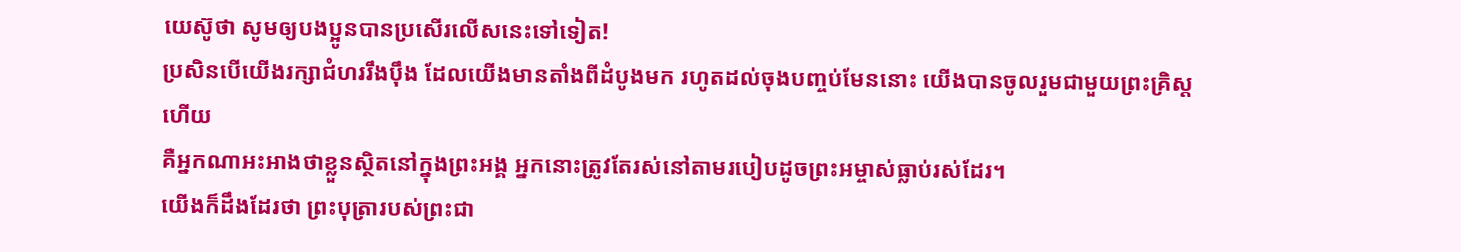យេស៊ូថា សូមឲ្យបងប្អូនបានប្រសើរលើសនេះទៅទៀត!
ប្រសិនបើយើងរក្សាជំហររឹងប៉ឹង ដែលយើងមានតាំងពីដំបូងមក រហូតដល់ចុងបញ្ចប់មែននោះ យើងបានចូលរួមជាមួយព្រះគ្រិស្តហើយ
គឺអ្នកណាអះអាងថាខ្លួនស្ថិតនៅក្នុងព្រះអង្គ អ្នកនោះត្រូវតែរស់នៅតាមរបៀបដូចព្រះអម្ចាស់ធ្លាប់រស់ដែរ។
យើងក៏ដឹងដែរថា ព្រះបុត្រារបស់ព្រះជា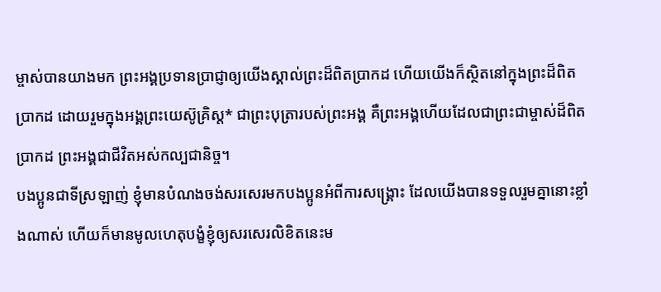ម្ចាស់បានយាងមក ព្រះអង្គប្រទានប្រាជ្ញាឲ្យយើងស្គាល់ព្រះដ៏ពិតប្រាកដ ហើយយើងក៏ស្ថិតនៅក្នុងព្រះដ៏ពិតប្រាកដ ដោយរួមក្នុងអង្គព្រះយេស៊ូគ្រិស្ត* ជាព្រះបុត្រារបស់ព្រះអង្គ គឺព្រះអង្គហើយដែលជាព្រះជាម្ចាស់ដ៏ពិតប្រាកដ ព្រះអង្គជាជីវិតអស់កល្បជានិច្ច។
បងប្អូនជាទីស្រឡាញ់ ខ្ញុំមានបំណងចង់សរសេរមកបងប្អូនអំពីការសង្គ្រោះ ដែលយើងបានទទួលរួមគ្នានោះខ្លាំងណាស់ ហើយក៏មានមូលហេតុបង្ខំខ្ញុំឲ្យសរសេរលិខិតនេះម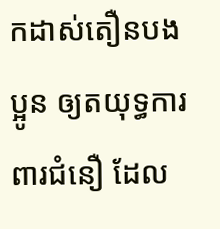កដាស់តឿនបងប្អូន ឲ្យតយុទ្ធការពារជំនឿ ដែល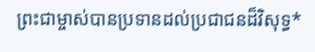ព្រះជាម្ចាស់បានប្រទានដល់ប្រជាជនដ៏វិសុទ្ធ*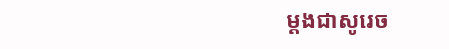ម្ដងជាសូរេច